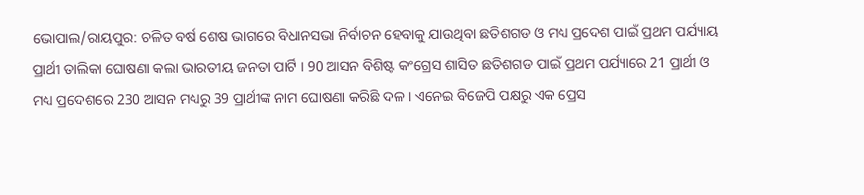ଭୋପାଲ/ରାୟପୁର: ଚଳିତ ବର୍ଷ ଶେଷ ଭାଗରେ ବିଧାନସଭା ନିର୍ବାଚନ ହେବାକୁ ଯାଉଥିବା ଛତିଶଗଡ ଓ ମଧ୍ୟ ପ୍ରଦେଶ ପାଇଁ ପ୍ରଥମ ପର୍ଯ୍ୟାୟ ପ୍ରାର୍ଥୀ ତାଲିକା ଘୋଷଣା କଲା ଭାରତୀୟ ଜନତା ପାର୍ଟି । 90 ଆସନ ବିଶିଷ୍ଟ କଂଗ୍ରେସ ଶାସିତ ଛତିଶଗଡ ପାଇଁ ପ୍ରଥମ ପର୍ଯ୍ୟାରେ 21 ପ୍ରାର୍ଥୀ ଓ ମଧ୍ୟ ପ୍ରଦେଶରେ 230 ଆସନ ମଧ୍ୟରୁ 39 ପ୍ରାର୍ଥୀଙ୍କ ନାମ ଘୋଷଣା କରିଛି ଦଳ । ଏନେଇ ବିଜେପି ପକ୍ଷରୁ ଏକ ପ୍ରେସ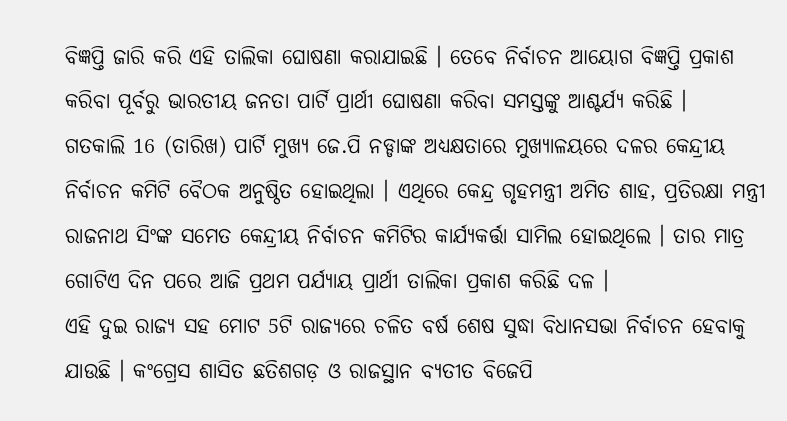ବିଜ୍ଞପ୍ତି ଜାରି କରି ଏହି ତାଲିକା ଘୋଷଣା କରାଯାଇଛି । ତେବେ ନିର୍ବାଚନ ଆୟୋଗ ବିଜ୍ଞପ୍ତି ପ୍ରକାଶ କରିବା ପୂର୍ବରୁ ଭାରତୀୟ ଜନତା ପାର୍ଟି ପ୍ରାର୍ଥୀ ଘୋଷଣା କରିବା ସମସ୍ତଙ୍କୁ ଆଶ୍ଚର୍ଯ୍ୟ କରିଛି ।
ଗତକାଲି 16 (ତାରିଖ) ପାର୍ଟି ମୁଖ୍ୟ ଜେ.ପି ନଡ୍ଡାଙ୍କ ଅଧ୍ୟକ୍ଷତାରେ ମୁଖ୍ୟାଳୟରେ ଦଳର କେନ୍ଦ୍ରୀୟ ନିର୍ବାଚନ କମିଟି ବୈଠକ ଅନୁଷ୍ଠିତ ହୋଇଥିଲା । ଏଥିରେ କେନ୍ଦ୍ର ଗୃହମନ୍ତ୍ରୀ ଅମିତ ଶାହ, ପ୍ରତିରକ୍ଷା ମନ୍ତ୍ରୀ ରାଜନାଥ ସିଂଙ୍କ ସମେତ କେନ୍ଦ୍ରୀୟ ନିର୍ବାଚନ କମିଟିର କାର୍ଯ୍ୟକର୍ତ୍ତା ସାମିଲ ହୋଇଥିଲେ । ତାର ମାତ୍ର ଗୋଟିଏ ଦିନ ପରେ ଆଜି ପ୍ରଥମ ପର୍ଯ୍ୟାୟ ପ୍ରାର୍ଥୀ ତାଲିକା ପ୍ରକାଶ କରିଛି ଦଳ ।
ଏହି ଦୁଇ ରାଜ୍ୟ ସହ ମୋଟ 5ଟି ରାଜ୍ୟରେ ଚଳିତ ବର୍ଷ ଶେଷ ସୁଦ୍ଧା ବିଧାନସଭା ନିର୍ବାଚନ ହେବାକୁ ଯାଉଛି । କଂଗ୍ରେସ ଶାସିତ ଛତିଶଗଡ଼ ଓ ରାଜସ୍ଥାନ ବ୍ୟତୀତ ବିଜେପି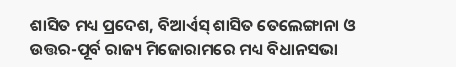ଶାସିତ ମଧ୍ୟ ପ୍ରଦେଶ, ବିଆର୍ଏସ୍ ଶାସିତ ତେଲେଙ୍ଗାନା ଓ ଉତ୍ତର-ପୂର୍ବ ରାଜ୍ୟ ମିଜୋରାମରେ ମଧ୍ୟ ବିଧାନସଭା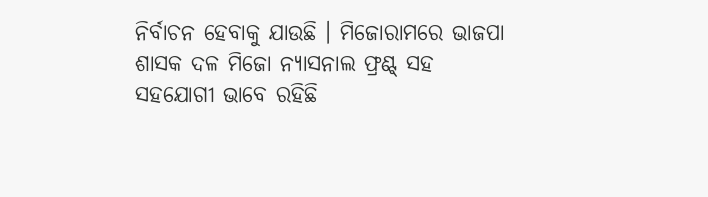ନିର୍ବାଚନ ହେବାକୁ ଯାଉଛି । ମିଜୋରାମରେ ଭାଜପା ଶାସକ ଦଳ ମିଜୋ ନ୍ୟାସନାଲ ଫ୍ରଣ୍ଟ୍ ସହ ସହଯୋଗୀ ଭାବେ ରହିଛି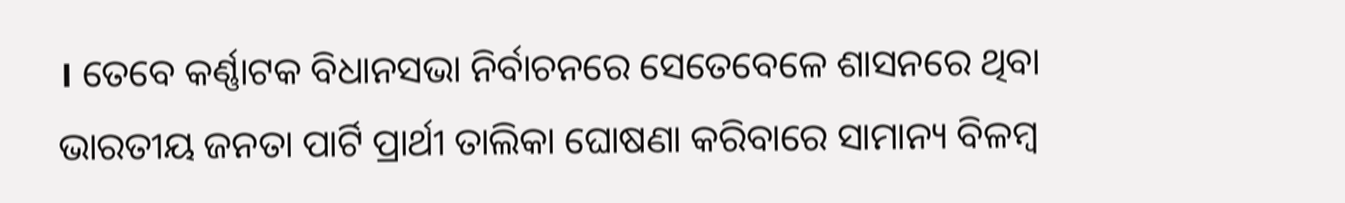। ତେବେ କର୍ଣ୍ଣାଟକ ବିଧାନସଭା ନିର୍ବାଚନରେ ସେତେବେଳେ ଶାସନରେ ଥିବା ଭାରତୀୟ ଜନତା ପାର୍ଟି ପ୍ରାର୍ଥୀ ତାଲିକା ଘୋଷଣା କରିବାରେ ସାମାନ୍ୟ ବିଳମ୍ବ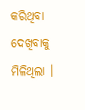କରିଥିବା ଦେଖିବାକୁ ମିଳିଥିଲା ।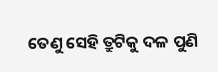ତେଣୁ ସେହି ତ୍ରୁଟିକୁ ଦଳ ପୁଣି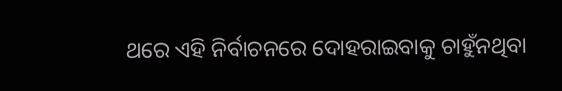ଥରେ ଏହି ନିର୍ବାଚନରେ ଦୋହରାଇବାକୁ ଚାହୁଁନଥିବା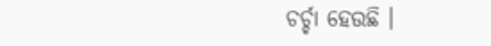ଚର୍ଚ୍ଚା ହେଉଛି ।